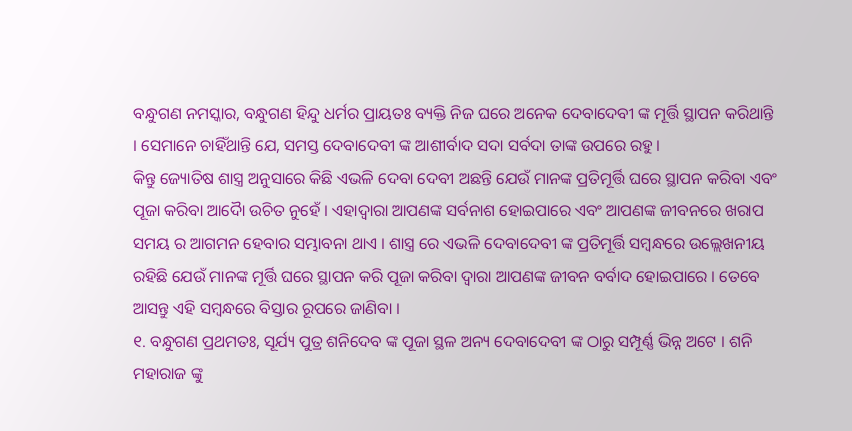ବନ୍ଧୁଗଣ ନମସ୍କାର, ବନ୍ଧୁଗଣ ହିନ୍ଦୁ ଧର୍ମର ପ୍ରାୟତଃ ବ୍ୟକ୍ତି ନିଜ ଘରେ ଅନେକ ଦେବାଦେବୀ ଙ୍କ ମୂର୍ତ୍ତି ସ୍ଥାପନ କରିଥାନ୍ତି । ସେମାନେ ଚାହିଁଥାନ୍ତି ଯେ, ସମସ୍ତ ଦେବାଦେବୀ ଙ୍କ ଆଶୀର୍ବାଦ ସଦା ସର୍ବଦା ତାଙ୍କ ଉପରେ ରହୁ ।
କିନ୍ତୁ ଜ୍ୟୋତିଷ ଶାସ୍ତ୍ର ଅନୁସାରେ କିଛି ଏଭଳି ଦେବା ଦେବୀ ଅଛନ୍ତି ଯେଉଁ ମାନଙ୍କ ପ୍ରତିମୂର୍ତ୍ତି ଘରେ ସ୍ଥାପନ କରିବା ଏବଂ ପୂଜା କରିବା ଆଦୋୖ ଉଚିତ ନୁହେଁ । ଏହାଦ୍ବାରା ଆପଣଙ୍କ ସର୍ବନାଶ ହୋଇପାରେ ଏବଂ ଆପଣଙ୍କ ଜୀବନରେ ଖରାପ ସମୟ ର ଆଗମନ ହେବାର ସମ୍ଭାବନା ଥାଏ । ଶାସ୍ତ୍ର ରେ ଏଭଳି ଦେବାଦେବୀ ଙ୍କ ପ୍ରତିମୂର୍ତ୍ତି ସମ୍ବନ୍ଧରେ ଉଲ୍ଲେଖନୀୟ ରହିଛି ଯେଉଁ ମାନଙ୍କ ମୂର୍ତ୍ତି ଘରେ ସ୍ଥାପନ କରି ପୂଜା କରିବା ଦ୍ୱାରା ଆପଣଙ୍କ ଜୀବନ ବର୍ବାଦ ହୋଇପାରେ । ତେବେ ଆସନ୍ତୁ ଏହି ସମ୍ବନ୍ଧରେ ବିସ୍ତାର ରୂପରେ ଜାଣିବା ।
୧. ବନ୍ଧୁଗଣ ପ୍ରଥମତଃ, ସୂର୍ଯ୍ୟ ପୁତ୍ର ଶନିଦେବ ଙ୍କ ପୂଜା ସ୍ଥଳ ଅନ୍ୟ ଦେବାଦେବୀ ଙ୍କ ଠାରୁ ସମ୍ପୂର୍ଣ୍ଣ ଭିନ୍ନ ଅଟେ । ଶନି ମହାରାଜ ଙ୍କୁ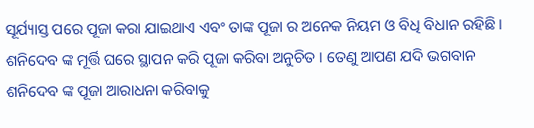ସୂର୍ଯ୍ୟାସ୍ତ ପରେ ପୂଜା କରା ଯାଇଥାଏ ଏବଂ ତାଙ୍କ ପୂଜା ର ଅନେକ ନିୟମ ଓ ବିଧି ବିଧାନ ରହିଛି । ଶନିଦେବ ଙ୍କ ମୂର୍ତ୍ତି ଘରେ ସ୍ଥାପନ କରି ପୂଜା କରିବା ଅନୁଚିତ । ତେଣୁ ଆପଣ ଯଦି ଭଗବାନ ଶନିଦେବ ଙ୍କ ପୂଜା ଆରାଧନା କରିବାକୁ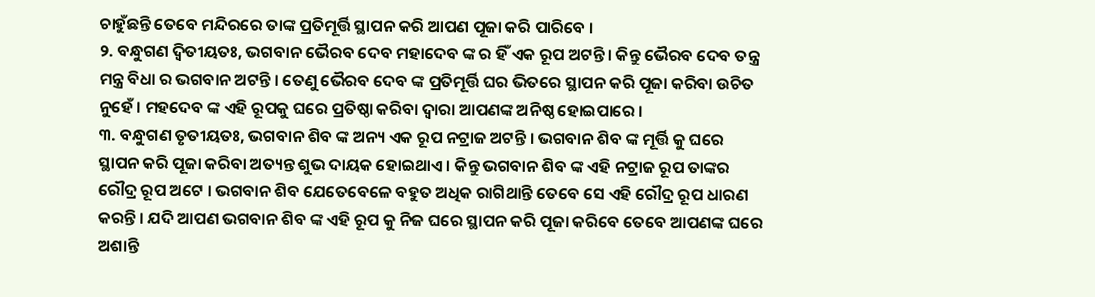ଚାହୁଁଛନ୍ତି ତେବେ ମନ୍ଦିରରେ ତାଙ୍କ ପ୍ରତିମୂର୍ତ୍ତି ସ୍ଥାପନ କରି ଆପଣ ପୂଜା କରି ପାରିବେ ।
୨. ବନ୍ଧୁଗଣ ଦ୍ବିତୀୟତଃ, ଭଗବାନ ଭୈରବ ଦେବ ମହାଦେବ ଙ୍କ ର ହିଁ ଏକ ରୂପ ଅଟନ୍ତି । କିନ୍ତୁ ଭୈରବ ଦେବ ତନ୍ତ୍ର ମନ୍ତ୍ର ବିଧା ର ଭଗବାନ ଅଟନ୍ତି । ତେଣୁ ଭୈରବ ଦେବ ଙ୍କ ପ୍ରତିମୂର୍ତ୍ତି ଘର ଭିତରେ ସ୍ଥାପନ କରି ପୂଜା କରିବା ଉଚିତ ନୁହେଁ । ମହଦେବ ଙ୍କ ଏହି ରୂପକୁ ଘରେ ପ୍ରତିଷ୍ଠା କରିବା ଦ୍ୱାରା ଆପଣଙ୍କ ଅନିଷ୍ଠ ହୋଇପାରେ ।
୩. ବନ୍ଧୁଗଣ ତୃତୀୟତଃ, ଭଗବାନ ଶିବ ଙ୍କ ଅନ୍ୟ ଏକ ରୂପ ନଟ୍ରାଜ ଅଟନ୍ତି । ଭଗବାନ ଶିବ ଙ୍କ ମୂର୍ତ୍ତି କୁ ଘରେ ସ୍ଥାପନ କରି ପୂଜା କରିବା ଅତ୍ୟନ୍ତ ଶୁଭ ଦାୟକ ହୋଇଥାଏ । କିନ୍ତୁ ଭଗବାନ ଶିବ ଙ୍କ ଏହି ନଟ୍ରାଜ ରୂପ ତାଙ୍କର ରୌଦ୍ର ରୂପ ଅଟେ । ଭଗବାନ ଶିବ ଯେତେବେଳେ ବହୁତ ଅଧିକ ରାଗିଥାନ୍ତି ତେବେ ସେ ଏହି ରୌଦ୍ର ରୂପ ଧାରଣ କରନ୍ତି । ଯଦି ଆପଣ ଭଗବାନ ଶିବ ଙ୍କ ଏହି ରୂପ କୁ ନିଜ ଘରେ ସ୍ଥାପନ କରି ପୂଜା କରିବେ ତେବେ ଆପଣଙ୍କ ଘରେ ଅଶାନ୍ତି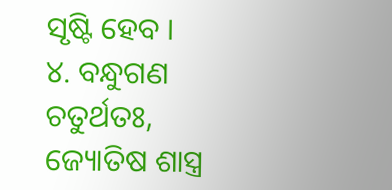ସୃଷ୍ଟି ହେବ ।
୪. ବନ୍ଧୁଗଣ ଚତୁର୍ଥତଃ, ଜ୍ୟୋତିଷ ଶାସ୍ତ୍ର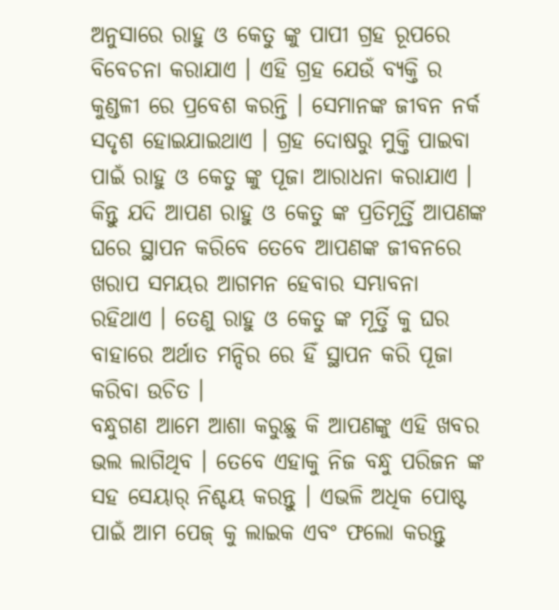ଅନୁସାରେ ରାହୁ ଓ କେତୁ ଙ୍କୁ ପାପୀ ଗ୍ରହ ରୂପରେ ବିବେଚନା କରାଯାଏ । ଏହି ଗ୍ରହ ଯେଉଁ ବ୍ୟକ୍ତି ର କୁଣ୍ଡଳୀ ରେ ପ୍ରବେଶ କରନ୍ତି । ସେମାନଙ୍କ ଜୀବନ ନର୍କ ସଦୃଶ ହୋଇଯାଇଥାଏ । ଗ୍ରହ ଦୋଷରୁ ମୁକ୍ତି ପାଇବା ପାଇଁ ରାହୁ ଓ କେତୁ ଙ୍କୁ ପୂଜା ଆରାଧନା କରାଯାଏ । କିନ୍ତୁ ଯଦି ଆପଣ ରାହୁ ଓ କେତୁ ଙ୍କ ପ୍ରତିମୂର୍ତ୍ତି ଆପଣଙ୍କ ଘରେ ସ୍ଥାପନ କରିବେ ତେବେ ଆପଣଙ୍କ ଜୀବନରେ ଖରାପ ସମୟର ଆଗମନ ହେବାର ସମ୍ଭାବନା ରହିଥାଏ । ତେଣୁ ରାହୁ ଓ କେତୁ ଙ୍କ ମୂର୍ତ୍ତି କୁ ଘର ବାହାରେ ଅର୍ଥାତ ମନ୍ଦିର ରେ ହିଁ ସ୍ଥାପନ କରି ପୂଜା କରିବା ଉଚିତ ।
ବନ୍ଧୁଗଣ ଆମେ ଆଶା କରୁଛୁ କି ଆପଣଙ୍କୁ ଏହି ଖବର ଭଲ ଲାଗିଥିବ । ତେବେ ଏହାକୁ ନିଜ ବନ୍ଧୁ ପରିଜନ ଙ୍କ ସହ ସେୟାର୍ ନିଶ୍ଚୟ କରନ୍ତୁ । ଏଭଳି ଅଧିକ ପୋଷ୍ଟ ପାଇଁ ଆମ ପେଜ୍ କୁ ଲାଇକ ଏବଂ ଫଲୋ କରନ୍ତୁ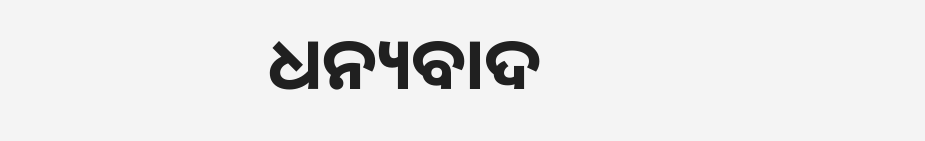ଧନ୍ୟବାଦ